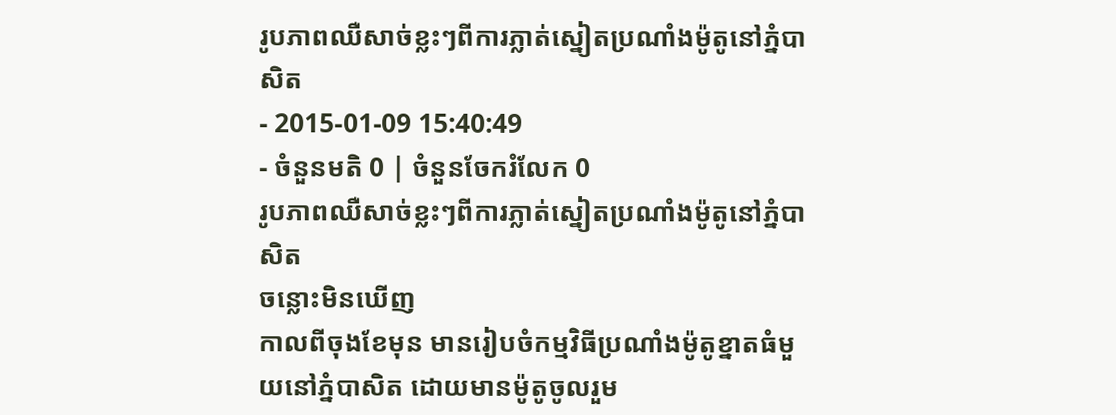រូបភាពឈឺសាច់ខ្លះៗពីការភ្លាត់ស្នៀតប្រណាំងម៉ូតូនៅភ្នំបាសិត
- 2015-01-09 15:40:49
- ចំនួនមតិ 0 | ចំនួនចែករំលែក 0
រូបភាពឈឺសាច់ខ្លះៗពីការភ្លាត់ស្នៀតប្រណាំងម៉ូតូនៅភ្នំបាសិត
ចន្លោះមិនឃើញ
កាលពីចុងខែមុន មានរៀបចំកម្មវិធីប្រណាំងម៉ូតូខ្នាតធំមួយនៅភ្នំបាសិត ដោយមានម៉ូតូចូលរួម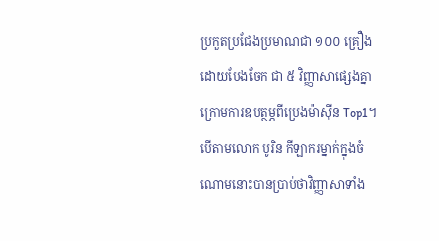ប្រកួតប្រជែងប្រមាណជា ១០០ គ្រឿងដោយបែងចែក ជា ៥ វិញ្ញាសាផ្សេងគ្នា ក្រោមការឧបត្ថម្ភពីប្រេងម៉ាស៊ីន Top1។
បើតាមលោក បូរិន កីឡាករម្នាក់ក្នុងចំណោមនោះបានប្រាប់ថាវិញ្ញាសាទាំង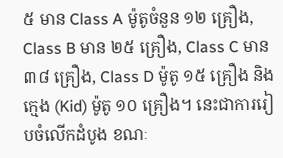៥ មាន Class A ម៉ូតូចំនួន ១២ គ្រឿង, Class B មាន ២៥ គ្រឿង, Class C មាន៣៨ គ្រឿង, Class D ម៉ូតូ ១៥ គ្រឿង និង ក្មេង (Kid) ម៉ូតូ ១០ គ្រឿង។ នេះជាការរៀបចំលើកដំបូង ខណៈ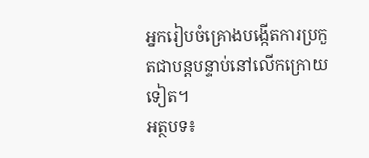អ្នករៀបចំគ្រោងបង្កើតការប្រកួតជាបន្តបន្ទាប់នៅលើកក្រោយទៀត។
អត្ថបទ៖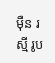ម៉ឺន រស្មី រូប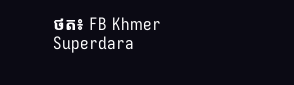ថត៖ FB Khmer Superdara